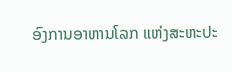ອົງການອາຫານໂລກ ແຫ່ງສະຫະປະ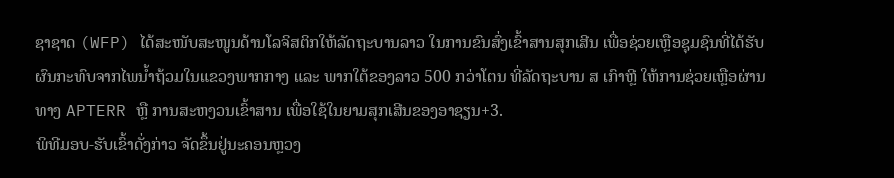ຊາຊາດ (WFP) ໄດ້ສະໜັບສະໜູນດ້ານໂລຈິສຕິກໃຫ້ລັດຖະບານລາວ ໃນການຂົນສົ່ງເຂົ້າສານສຸກເສີນ ເພື່ອຊ່ວຍເຫຼືອຊຸມຊົນທີ່ໄດ້ຮັບຜົນກະທົບຈາກໄພນ້ຳຖ້ວມໃນແຂວງພາກກາງ ແລະ ພາກໃຕ້ຂອງລາວ 500 ກວ່າໂຕນ ທີ່ລັດຖະບານ ສ ເກົາຫຼີ ໃຫ້ການຊ່ວຍເຫຼືອຜ່ານທາງ APTERR ຫຼື ການສະຫງວນເຂົ້າສານ ເພື່ອໃຊ້ໃນຍາມສຸກເສີນຂອງອາຊຽນ+3.
ພິທີມອບ-ຮັບເຂົ້າດັ່ງກ່າວ ຈັດຂຶ້ນຢູ່ນະຄອນຫຼວງ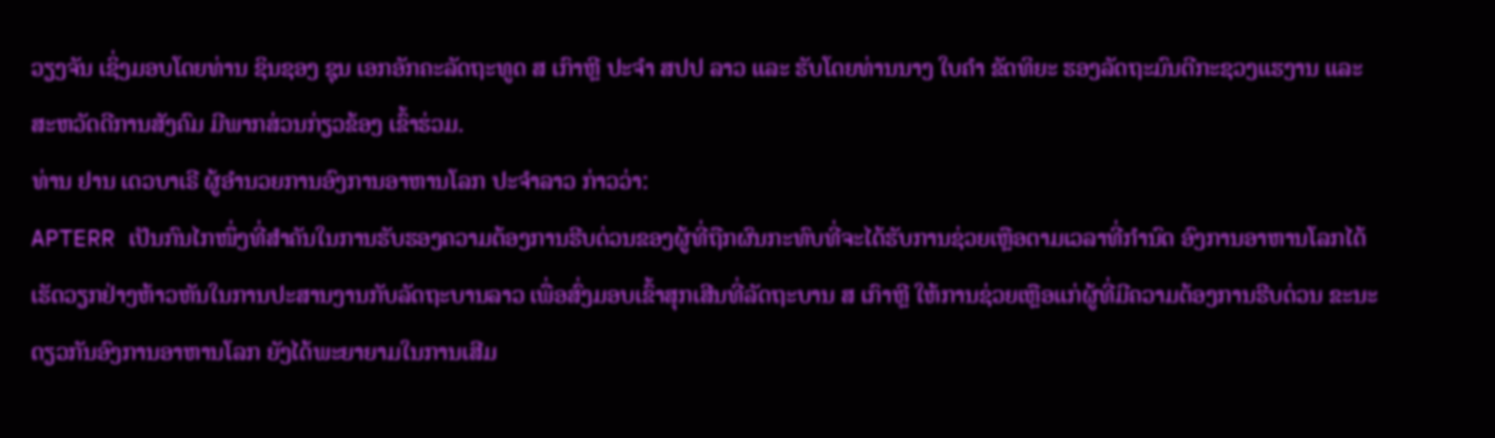ວຽງຈັນ ເຊິ່ງມອບໂດຍທ່ານ ຊິນຊອງ ຊຸນ ເອກອັກຄະລັດຖະທູດ ສ ເກົາຫຼີ ປະຈຳ ສປປ ລາວ ແລະ ຮັບໂດຍທ່ານນາງ ໃບຄຳ ຂັດທິຍະ ຮອງລັດຖະມົນຕີກະຊວງແຮງານ ແລະ ສະຫວັດດີການສັງຄົມ ມີພາກສ່ວນກ່ຽວຂ້ອງ ເຂົ້າຮ່ວມ.
ທ່ານ ຢານ ເດວບາເຣີ ຜູ້ອຳນວຍການອົງການອາຫານໂລກ ປະຈຳລາວ ກ່າວວ່າ:
APTERR ເປັນກົນໄກໜຶ່ງທີ່ສຳຄັນໃນການຮັບຮອງຄວາມຕ້ອງການຮີບດ່ວນຂອງຜູ້ທີ່ຖືກຜົນກະທົບທີ່ຈະໄດ້ຮັບການຊ່ວຍເຫຼືອຕາມເວລາທີ່ກຳນົດ ອົງການອາຫານໂລກໄດ້ເຮັດວຽກຢ່າງຫ້າວຫັນໃນການປະສານງານກັບລັດຖະບານລາວ ເພື່ອສົ່ງມອບເຂົ້າສຸກເສີນທີ່ລັດຖະບານ ສ ເກົາຫຼີ ໃຫ້ການຊ່ວຍເຫຼືອແກ່ຜູ້ທີ່ມີຄວາມຕ້ອງການຮີບດ່ວນ ຂະນະດຽວກັນອົງການອາຫານໂລກ ຍັງໄດ້ພະຍາຍາມໃນການເສີມ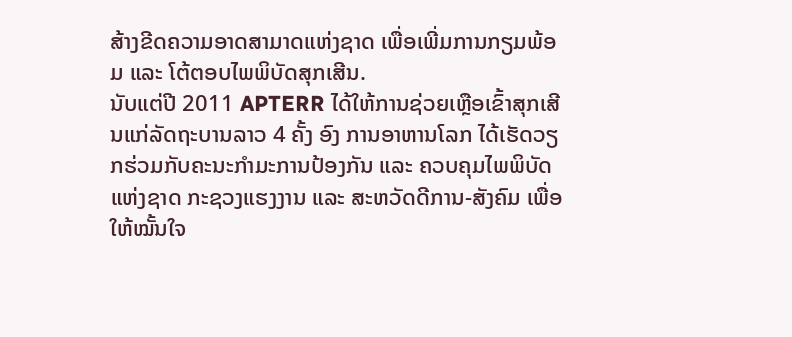ສ້າງຂີດຄວາມອາດສາມາດແຫ່ງຊາດ ເພື່ອເພີ່ມການກຽມພ້ອມ ແລະ ໂຕ້ຕອບໄພພິບັດສຸກເສີນ.
ນັບແຕ່ປີ 2011 APTERR ໄດ້ໃຫ້ການຊ່ວຍເຫຼືອເຂົ້າສຸກເສີນແກ່ລັດຖະບານລາວ 4 ຄັ້ງ ອົງ ການອາຫານໂລກ ໄດ້ເຮັດວຽກຮ່ວມກັບຄະນະກຳມະການປ້ອງກັນ ແລະ ຄວບຄຸມໄພພິບັດແຫ່ງຊາດ ກະຊວງແຮງງານ ແລະ ສະຫວັດດີການ-ສັງຄົມ ເພື່ອໃຫ້ໝັ້ນໃຈ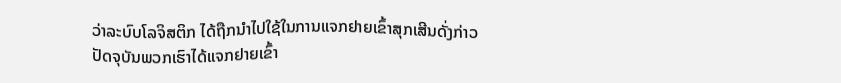ວ່າລະບົບໂລຈິສຕິກ ໄດ້ຖືກນຳໄປໃຊ້ໃນການແຈກຢາຍເຂົ້າສຸກເສີນດັ່ງກ່າວ ປັດຈຸບັນພວກເຮົາໄດ້ແຈກຢາຍເຂົ້າ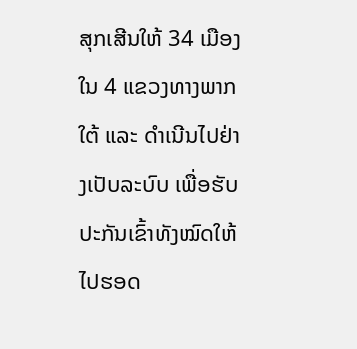ສຸກເສີນໃຫ້ 34 ເມືອງ ໃນ 4 ແຂວງທາງພາກໃຕ້ ແລະ ດຳເນີນໄປຢ່າງເປັບລະບົບ ເພື່ອຮັບປະກັນເຂົ້າທັງໝົດໃຫ້ໄປຮອດ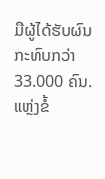ມືຜູ້ໄດ້ຮັບຜົນກະທົບກວ່າ 33.000 ຄົນ.
ແຫຼ່ງຂໍ້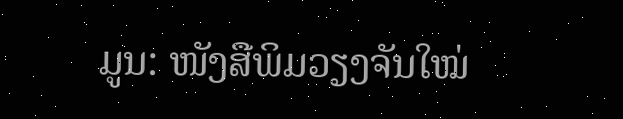ມູນ: ໜັງສືພິມວຽງຈັນໃໝ່